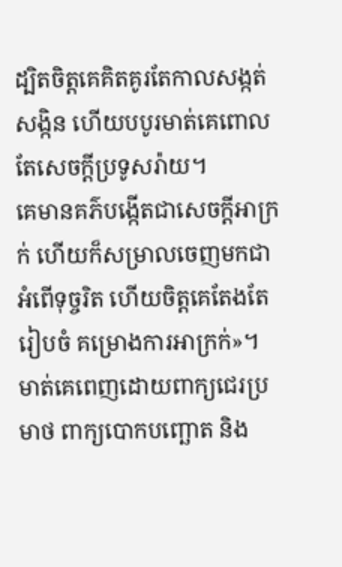ដ្បិតចិត្តគេគិតគូរតែកាលសង្កត់សង្កិន ហើយបបូរមាត់គេពោលតែសេចក្ដីប្រទូសរ៉ាយ។
គេមានគភ៌បង្កើតជាសេចក្ដីអាក្រក់ ហើយក៏សម្រាលចេញមកជាអំពើទុច្ចរិត ហើយចិត្តគេតែងតែរៀបចំ គម្រោងការអាក្រក់»។
មាត់គេពេញដោយពាក្យជេរប្រមាថ ពាក្យបោកបញ្ឆោត និង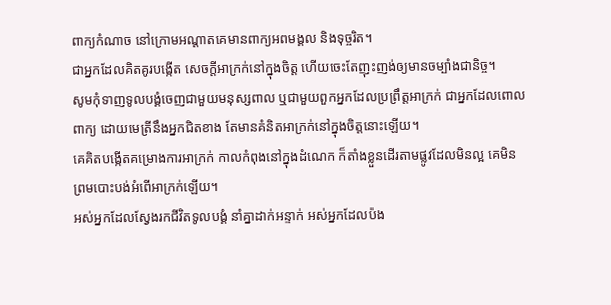ពាក្យកំណាច នៅក្រោមអណ្ដាតគេមានពាក្យអពមង្គល និងទុច្ចរិត។
ជាអ្នកដែលគិតគូរបង្កើត សេចក្ដីអាក្រក់នៅក្នុងចិត្ត ហើយចេះតែញុះញង់ឲ្យមានចម្បាំងជានិច្ច។
សូមកុំទាញទូលបង្គំចេញជាមួយមនុស្សពាល ឬជាមួយពួកអ្នកដែលប្រព្រឹត្តអាក្រក់ ជាអ្នកដែលពោលពាក្យ ដោយមេត្រីនឹងអ្នកជិតខាង តែមានគំនិតអាក្រក់នៅក្នុងចិត្តនោះឡើយ។
គេគិតបង្កើតគម្រោងការអាក្រក់ កាលកំពុងនៅក្នុងដំណេក ក៏តាំងខ្លួនដើរតាមផ្លូវដែលមិនល្អ គេមិនព្រមបោះបង់អំពើអាក្រក់ឡើយ។
អស់អ្នកដែលស្វែងរកជីវិតទូលបង្គំ នាំគ្នាដាក់អន្ទាក់ អស់អ្នកដែលប៉ង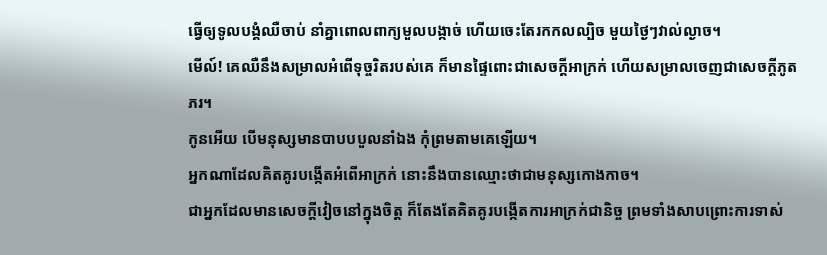ធ្វើឲ្យទូលបង្គំឈឺចាប់ នាំគ្នាពោលពាក្យមួលបង្កាច់ ហើយចេះតែរកកលល្បិច មួយថ្ងៃៗវាល់ល្ងាច។
មើល៍! គេឈឺនឹងសម្រាលអំពើទុច្ចរិតរបស់គេ ក៏មានផ្ទៃពោះជាសេចក្ដីអាក្រក់ ហើយសម្រាលចេញជាសេចក្ដីភូតភរ។
កូនអើយ បើមនុស្សមានបាបបបួលនាំឯង កុំព្រមតាមគេឡើយ។
អ្នកណាដែលគិតគូរបង្កើតអំពើអាក្រក់ នោះនឹងបានឈ្មោះថាជាមនុស្សកោងកាច។
ជាអ្នកដែលមានសេចក្ដីវៀចនៅក្នុងចិត្ត ក៏តែងតែគិតគូរបង្កើតការអាក្រក់ជានិច្ច ព្រមទាំងសាបព្រោះការទាស់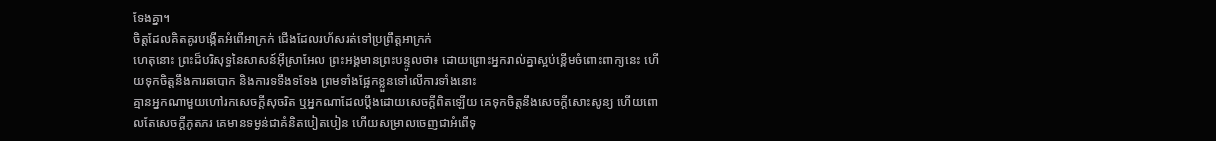ទែងគ្នា។
ចិត្តដែលគិតគូរបង្កើតអំពើអាក្រក់ ជើងដែលរហ័សរត់ទៅប្រព្រឹត្តអាក្រក់
ហេតុនោះ ព្រះដ៏បរិសុទ្ធនៃសាសន៍អ៊ីស្រាអែល ព្រះអង្គមានព្រះបន្ទូលថា៖ ដោយព្រោះអ្នករាល់គ្នាស្អប់ខ្ពើមចំពោះពាក្យនេះ ហើយទុកចិត្តនឹងការឆបោក និងការទទឹងទទែង ព្រមទាំងផ្អែកខ្លួនទៅលើការទាំងនោះ
គ្មានអ្នកណាមួយហៅរកសេចក្ដីសុចរិត ឬអ្នកណាដែលប្តឹងដោយសេចក្ដីពិតឡើយ គេទុកចិត្តនឹងសេចក្ដីសោះសូន្យ ហើយពោលតែសេចក្ដីភូតភរ គេមានទម្ងន់ជាគំនិតបៀតបៀន ហើយសម្រាលចេញជាអំពើទុ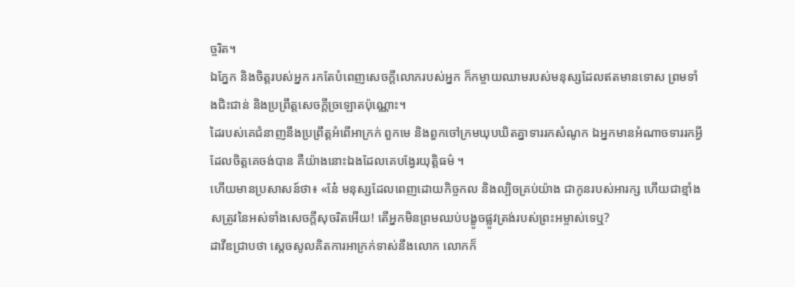ច្ចរិត។
ឯភ្នែក និងចិត្តរបស់អ្នក រកតែបំពេញសេចក្ដីលោភរបស់អ្នក ក៏កម្ចាយឈាមរបស់មនុស្សដែលឥតមានទោស ព្រមទាំងជិះជាន់ និងប្រព្រឹត្តសេចក្ដីច្រឡោតប៉ុណ្ណោះ។
ដៃរបស់គេជំនាញនឹងប្រព្រឹត្តអំពើអាក្រក់ ពួកមេ និងពួកចៅក្រមឃុបឃិតគ្នាទាររកសំណូក ឯអ្នកមានអំណាចទាររកអ្វីដែលចិត្តគេចង់បាន គឺយ៉ាងនោះឯងដែលគេបង្វែរយុត្តិធម៌ ។
ហើយមានប្រសាសន៍ថា៖ «នែ៎ មនុស្សដែលពេញដោយកិច្ចកល និងល្បិចគ្រប់យ៉ាង ជាកូនរបស់អារក្ស ហើយជាខ្មាំងសត្រូវនៃអស់ទាំងសេចក្តីសុចរិតអើយ! តើអ្នកមិនព្រមឈប់បង្ខូចផ្លូវត្រង់របស់ព្រះអម្ចាស់ទេឬ?
ដាវីឌជ្រាបថា ស្ដេចសូលគិតការអាក្រក់ទាស់នឹងលោក លោកក៏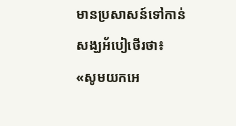មានប្រសាសន៍ទៅកាន់សង្ឃអ័បៀថើរថា៖ «សូមយកអេ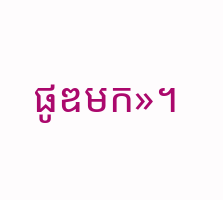ផូឌមក»។